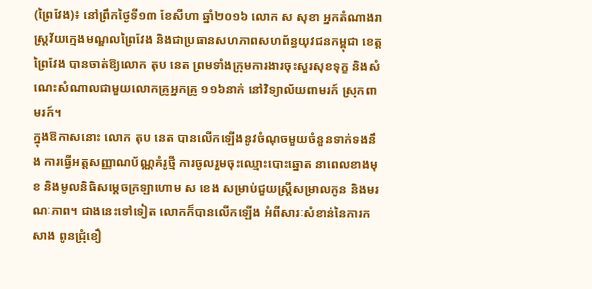(ព្រៃវែង)៖ នៅព្រឹកថ្ងៃទី១៣ ខែសីហា ឆ្នាំ២០១៦ លោក ស សុខា អ្នកតំណាងរាស្រ្តវ័យក្មេងមណ្ឌលព្រៃវែង និងជាប្រធានសហភាពសហព័ន្ធយុវជនកម្ពុជា ខេត្តព្រៃវែង បានចាត់ឱ្យលោក តុប នេត ព្រមទាំងក្រុមការងារចុះសួរសុខទុក្ខ និងសំណេះសំណាលជាមួយលោកគ្រូអ្នកគ្រូ ១១៦នាក់ នៅវិទ្យាល័យពាមរក៍ ស្រុកពាមរក៍។
ក្នុងឱកាសនោះ លោក តុប នេត បានលើកឡើងនូវចំណុចមួយចំនួនទាក់ទងនឹង ការធ្វើអត្តសញ្ញាណប័ណ្ណគំរូថ្មី ការចូលរួមចុះឈ្មោះបោះឆ្នោត នាពេលខាងមុខ និងមូលនិធិសម្តេចក្រឡាហោម ស ខេង សម្រាប់ជួយស្រ្តីសម្រាលកូន និងមរណៈភាព។ ជាងនេះទៅទៀត លោកក៏បានលើកឡើង អំពីសារៈសំខាន់នៃការកសាង ពូនជ្រុំខឿ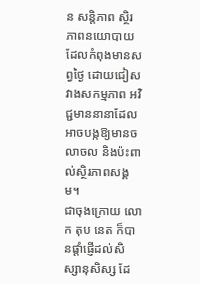ន សន្តិភាព ស្ថិរភាពនយោបាយ ដែលកំពុងមានសព្វថ្ងៃ ដោយជៀសវាងសកម្មភាព អវិជ្ជមាននានាដែលអាចបង្កឱ្យមានចលាចល និងប៉ះពាល់ស្ថិរភាពសង្គម។
ជាចុងក្រោយ លោក តុប នេត ក៏បានផ្តាំផ្ញើដល់សិស្សានុសិស្ស ដែ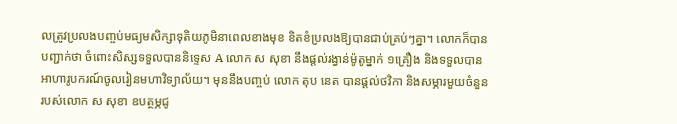លត្រូវប្រលងបញ្ចប់មធ្យមសិក្សាទុតិយភូមិនាពេលខាងមុខ ខិតខំប្រលងឱ្យបានជាប់គ្រប់ៗគ្នា។ លោកក៏បានបញ្ជាក់ថា ចំពោះសិស្សទទួលបាននិទ្ទេស A លោក ស សុខា នឹងផ្តល់រង្វាន់ម៉ូតូម្នាក់ ១គ្រឿង និងទទួលបានអាហារូបករណ៍ចូលរៀនមហាវិទ្យាល័យ។ មុននឹងបញ្ចប់ លោក តុប នេត បានផ្ដល់ថវិកា និងសម្ភារមួយចំនួន របស់លោក ស សុខា ឧបត្ថម្ភជូ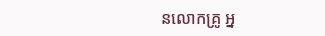នលោកគ្រូ អ្ន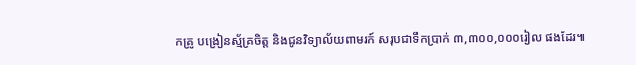កគ្រូ បង្រៀនស្ម័គ្រចិត្ត និងជូនវិទ្យាល័យពាមរក៍ សរុបជាទឹកប្រាក់ ៣,៣០០,០០០រៀល ផងដែរ៕